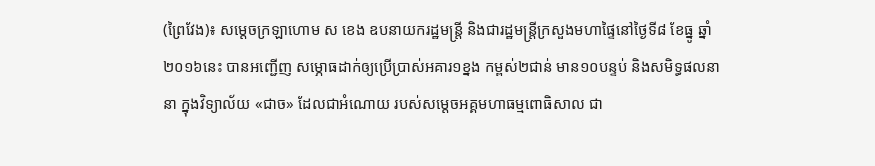(ព្រៃវែង)៖ សម្តេចក្រឡាហោម ស ខេង ឧបនាយករដ្ឋមន្រ្តី និងជារដ្ឋមន្រ្តីក្រសួងមហាផ្ទៃនៅថ្ងៃទី៨ ខែធ្នូ ឆ្នាំ២០១៦នេះ បានអញ្ជើញ សម្ភោធដាក់ឲ្យប្រើប្រាស់អគារ១ខ្នង កម្ពស់២ជាន់ មាន១០បន្ទប់ និងសមិទ្ធផលនានា ក្នុងវិទ្យាល័យ «ជាច» ដែលជាអំណោយ របស់សម្ដេចអគ្គមហាធម្មពោធិសាល ជា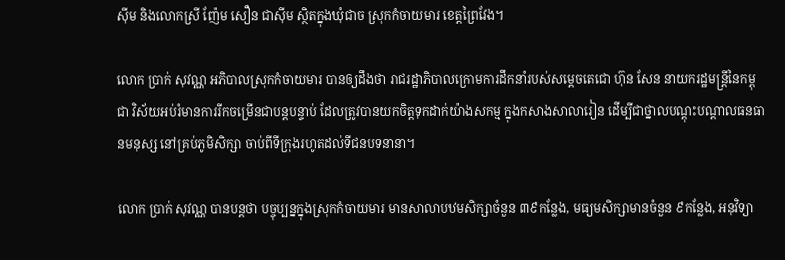ស៊ីម និងលោកស្រី ញ៉ែម សឿន ជាស៊ីម ស្ថិតក្នុងឃុំជាច ស្រុកកំចាយមារ ខេត្តព្រៃវែង។

លោក ប្រាក់ សុវណ្ណ អភិបាលស្រុកកំចាយមារ បានឲ្យដឹងថា រាជរដ្ឋាភិបាលក្រោមការដឹកនាំរបស់សម្តេចតេជោ ហ៊ុន សែន នាយករដ្ឋមន្រ្តីនៃកម្ពុជា វិស័យអប់រំមានការរីកចម្រើនជាបន្តបន្ទាប់ ដែលត្រូវបានយកចិត្តទុកដាក់យ៉ាងសកម្ម ក្នុងកសាងសាលារៀន ដើម្បីជាថ្នាលបណ្តុះបណ្តាលធនធានមនុស្ស នៅគ្រប់ភូមិសិក្សា ចាប់ពីទីក្រុងរហូតដល់ទីជនបទនានា។

លោក ប្រាក់ សុវណ្ណ បានបន្តថា បច្ចុប្បន្នក្នុងស្រុកកំចាយមារ មានសាលាបឋមសិក្សាចំនួន ៣៩កន្លែង, មធ្យមសិក្សាមានចំនួន ៩កន្លែង, អនុវិទ្យា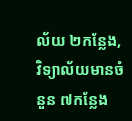ល័យ ២កន្លែង, វិទ្យាល័យមានចំនួន ៧កន្លែង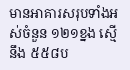មានអាគារសរុបទាំងអស់ចំនួន ១២១ខ្នង ស្មើនឹង ៥៥៨ប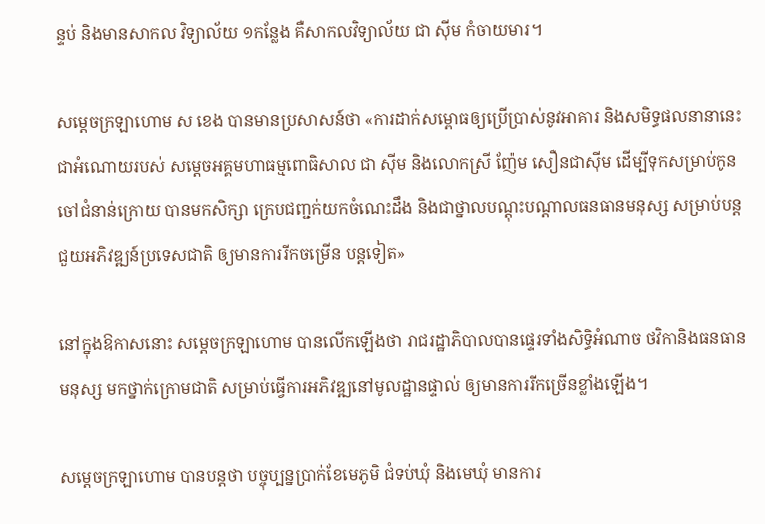ន្ទប់ និងមានសាកល វិទ្យាល័យ ១កន្លែង គឺសាកលវិទ្យាល័យ ជា ស៊ីម កំចាយមារ។

សម្តេចក្រឡាហោម ស ខេង បានមានប្រសាសន៍ថា «ការដាក់សម្ពោធឲ្យប្រើប្រាស់នូវអាគារ និងសមិទ្ធផលនានានេះ ជាអំណោយរបស់ សម្តេចអគ្គមហាធម្មពោធិសាល ជា ស៊ីម និងលោកស្រី ញ៉ែម សឿនជាស៊ីម ដើម្បីទុកសម្រាប់កូនចៅជំនាន់ក្រោយ បានមកសិក្សា ក្រេបជញ្ជក់យកចំណេះដឹង និងជាថ្នាលបណ្តុះបណ្តាលធនធានមនុស្ស សម្រាប់បន្តជួយអភិវឌ្ឍន៍ប្រទេសជាតិ ឲ្យមានការរីកចម្រើន បន្តទៀត»

នៅក្នុងឱកាសនោះ សម្តេចក្រឡាហោម បានលើកឡើងថា រាជរដ្ឋាភិបាលបានផ្ទេរទាំងសិទ្ធិអំណាច ថវិកានិងធនធានមនុស្ស មកថ្នាក់ក្រោមជាតិ សម្រាប់ធ្វើការអភិវឌ្ឍនៅមូលដ្ឋានផ្ទាល់ ឲ្យមានការរីកច្រើនខ្លាំងឡើង។

សម្តេចក្រឡាហោម បានបន្តថា បច្ចុប្បន្នប្រាក់ខែមេភូមិ ជំទប់ឃុំ និងមេឃុំ មានការ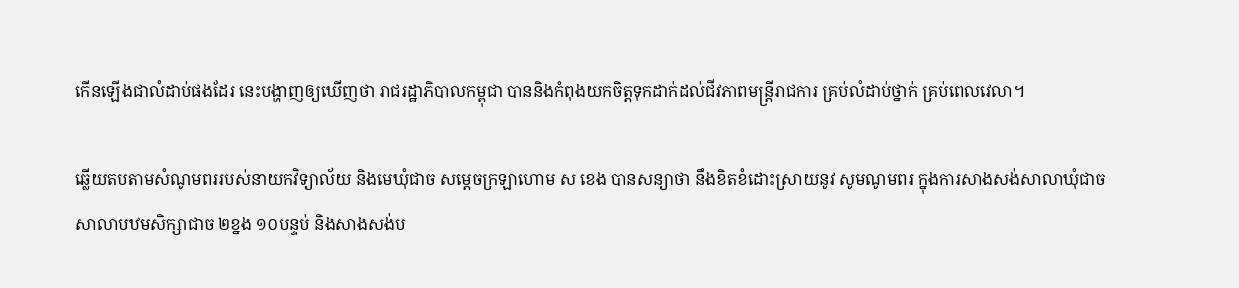កើនឡើងជាលំដាប់ផងដែរ នេះបង្ហាញឲ្យឃើញថា រាជរដ្ឋាភិបាលកម្ពុជា បាននិងកំពុងយកចិត្តទុកដាក់ដល់ជីវភាពមន្រ្តីរាជការ គ្រប់លំដាប់ថ្នាក់ គ្រប់ពេលវេលា។

ឆ្លើយតបតាមសំណូមពររបស់នាយកវិទ្យាល័យ និងមេឃុំជាច សម្តេចក្រឡាហោម ស ខេង បានសន្យាថា នឹងខិតខំដោះស្រាយនូវ សូមណូមពរ ក្នុងការសាងសង់សាលាឃុំជាច សាលាបឋមសិក្សាជាច ២ខ្នង ១០បន្ទប់ និងសាងសង់ប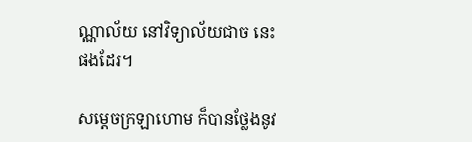ណ្ណាល័យ នៅវិទ្យាល័យជាច នេះផងដែរ។

សម្តេចក្រឡាហោម ក៏បានថ្លែងនូវ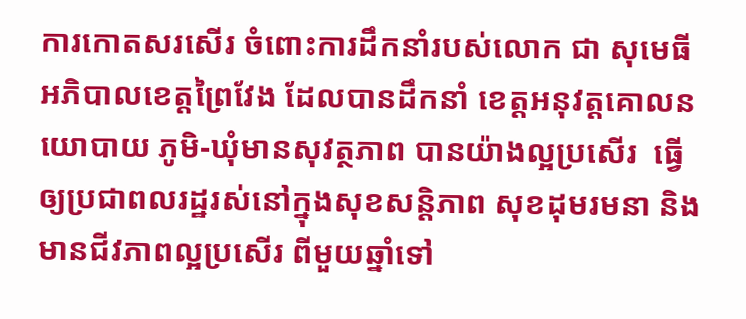ការកោតសរសើរ ចំពោះការដឹកនាំរបស់លោក ជា សុមេធី អភិបាលខេត្តព្រៃវែង ដែលបានដឹកនាំ ខេត្តអនុវត្តគោលនយោបាយ ភូមិ-ឃុំមានសុវត្ថភាព បានយ៉ាងល្អប្រសើរ  ធ្វើឲ្យប្រជាពលរដ្ឋរស់នៅក្នុងសុខសន្តិភាព សុខដុមរមនា និងមានជីវភាពល្អប្រសើរ ពីមួយឆ្នាំទៅ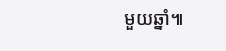មួយឆ្នាំ៕